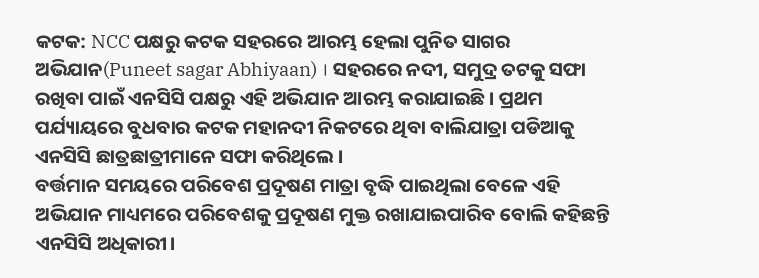କଟକ: NCC ପକ୍ଷରୁ କଟକ ସହରରେ ଆରମ୍ଭ ହେଲା ପୁନିତ ସାଗର ଅଭିଯାନ(Puneet sagar Abhiyaan) । ସହରରେ ନଦୀ, ସମୁଦ୍ର ତଟକୁ ସଫା ରଖିବା ପାଇଁ ଏନସିସି ପକ୍ଷରୁ ଏହି ଅଭିଯାନ ଆରମ୍ଭ କରାଯାଇଛି । ପ୍ରଥମ ପର୍ଯ୍ୟାୟରେ ବୁଧବାର କଟକ ମହାନଦୀ ନିକଟରେ ଥିବା ବାଲିଯାତ୍ରା ପଡିଆକୁ ଏନସିସି ଛାତ୍ରଛାତ୍ରୀମାନେ ସଫା କରିଥିଲେ ।
ବର୍ତ୍ତମାନ ସମୟରେ ପରିବେଶ ପ୍ରଦୂଷଣ ମାତ୍ରା ବୃଦ୍ଧି ପାଇଥିଲା ବେଳେ ଏହି ଅଭିଯାନ ମାଧ୍ୟମରେ ପରିବେଶକୁ ପ୍ରଦୂଷଣ ମୁକ୍ତ ରଖାଯାଇପାରିବ ବୋଲି କହିଛନ୍ତି ଏନସିସି ଅଧିକାରୀ।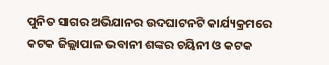ପୁନିତ ସାଗର ଅଭିଯାନର ଉଦଘାଟନଟି କାର୍ଯ୍ୟକ୍ରମରେ କଟକ ଜିଲ୍ଲାପାଳ ଭବାନୀ ଶଙ୍କର ଚୟିନୀ ଓ କଟକ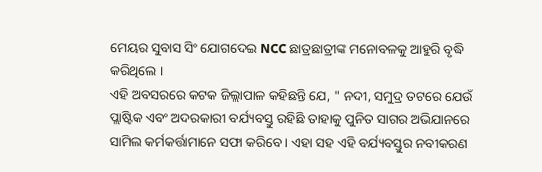ମେୟର ସୁବାସ ସିଂ ଯୋଗଦେଇ NCC ଛାତ୍ରଛାତ୍ରୀଙ୍କ ମନୋବଳକୁ ଆହୁରି ବୃଦ୍ଧି କରିଥିଲେ ।
ଏହି ଅବସରରେ କଟକ ଜିଲ୍ଲାପାଳ କହିଛନ୍ତି ଯେ, " ନଦୀ, ସମୁଦ୍ର ତଟରେ ଯେଉଁ ପ୍ଲାଷ୍ଟିକ ଏବଂ ଅଦରକାରୀ ବର୍ଯ୍ୟବସ୍ତୁ ରହିଛି ତାହାକୁ ପୁନିତ ସାଗର ଅଭିଯାନରେ ସାମିଲ କର୍ମକର୍ତ୍ତାମାନେ ସଫା କରିବେ । ଏହା ସହ ଏହି ବର୍ଯ୍ୟବସ୍ତୁର ନବୀକରଣ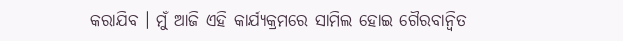କରାଯିବ । ମୁଁ ଆଜି ଏହି କାର୍ଯ୍ୟକ୍ରମରେ ସାମିଲ ହୋଇ ଗୈରବାନ୍ବିତ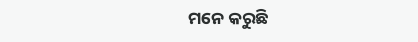ମନେ କରୁଛି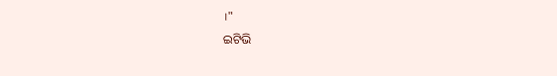।"
ଇଟିଭି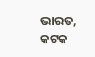ଭାରତ, କଟକ